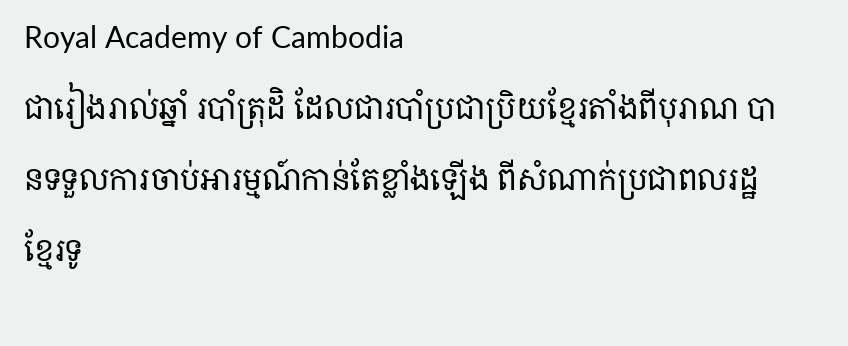Royal Academy of Cambodia
ជារៀងរាល់ឆ្នាំ របាំត្រុដិ ដែលជារបាំប្រជាប្រិយខ្មែរតាំងពីបុរាណ បានទទួលការចាប់អារម្មណ៍កាន់តែខ្លាំងឡើង ពីសំណាក់ប្រជាពលរដ្ឋខ្មែរទូ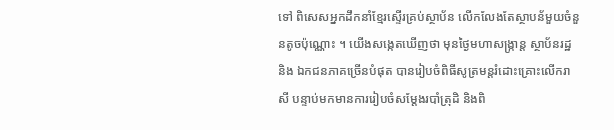ទៅ ពិសេសអ្នកដឹកនាំខ្មែរស្ទើរគ្រប់ស្ថាប័ន លើកលែងតែស្ថាបន័មួយចំនួនតូចប៉ុណ្ណោះ ។ យើងសង្កេតឃើញថា មុនថ្ងៃមហាសង្ក្រាន្ត ស្ថាប័នរដ្ឋ និង ឯកជនភាគច្រើនបំផុត បានរៀបចំពិធីសូត្រមន្តរំដោះគ្រោះលើករាសី បន្ទាប់មកមានការរៀបចំសម្តែងរបាំត្រុដិ និងពិ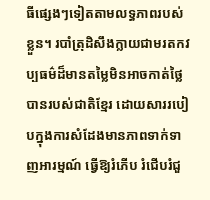ធីផ្សេងៗទៀតតាមលទ្ធភាពរបស់ខ្លួន។ របាំត្រុដិសឹងក្លាយជាមរតកវប្បធម៌ដ៏មានតម្លៃមិនអាចកាត់ថ្លៃបានរបស់ជាតិខ្មែរ ដោយសាររបៀបក្នុងការសំដែងមានភាពទាក់ទាញអារម្មណ៍ ធ្វើឱ្យរំភើប រំជើបរំជួ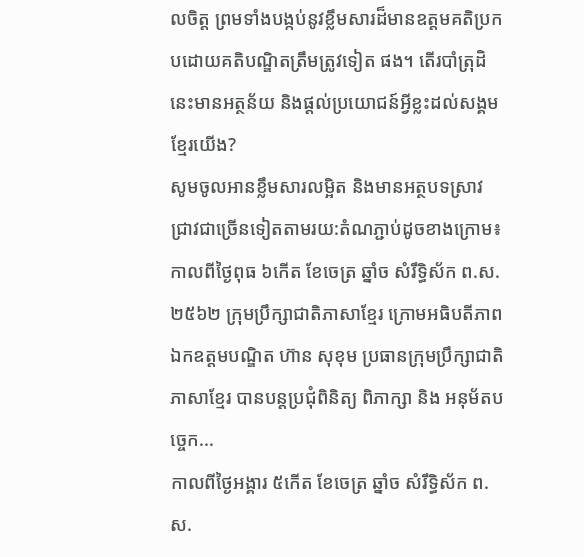លចិត្ត ព្រមទាំងបង្កប់នូវខ្លឹមសារដ៏មានឧត្តមគតិប្រកបដោយគតិបណ្ឌិតត្រឹមត្រូវទៀត ផង។ តើរបាំត្រុដិនេះមានអត្ថន័យ និងផ្ដល់ប្រយោជន៍អ្វីខ្លះដល់សង្គមខ្មែរយើង?
សូមចូលអានខ្លឹមសារលម្អិត និងមានអត្ថបទស្រាវជ្រាវជាច្រើនទៀតតាមរយ:តំណភ្ជាប់ដូចខាងក្រោម៖
កាលពីថ្ងៃពុធ ៦កេីត ខែចេត្រ ឆ្នាំច សំរឹទ្ធិស័ក ព.ស.២៥៦២ ក្រុមប្រឹក្សាជាតិភាសាខ្មែរ ក្រោមអធិបតីភាពឯកឧត្តមបណ្ឌិត ហ៊ាន សុខុម ប្រធានក្រុមប្រឹក្សាជាតិភាសាខ្មែរ បានបន្តប្រជុំពិនិត្យ ពិភាក្សា និង អនុម័តបច្ចេក...
កាលពីថ្ងៃអង្គារ ៥កេីត ខែចេត្រ ឆ្នាំច សំរឹទ្ធិស័ក ព.ស.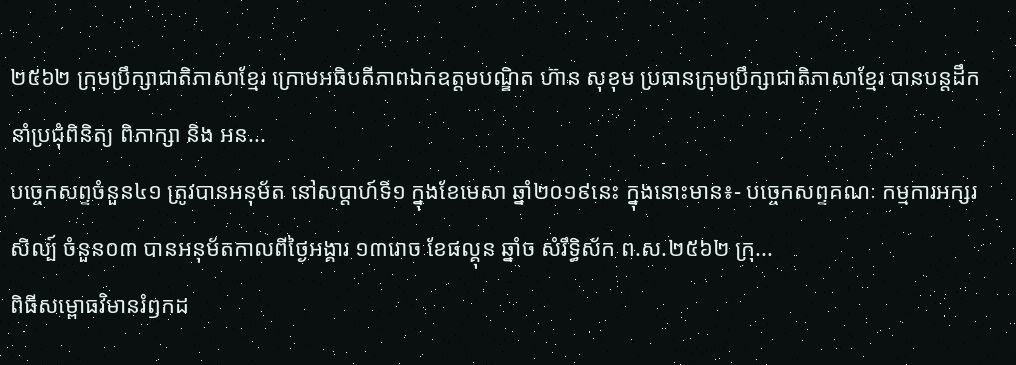២៥៦២ ក្រុមប្រឹក្សាជាតិភាសាខ្មែរ ក្រោមអធិបតីភាពឯកឧត្តមបណ្ឌិត ហ៊ាន សុខុម ប្រធានក្រុមប្រឹក្សាជាតិភាសាខ្មែរ បានបន្តដឹកនាំប្រជុំពិនិត្យ ពិភាក្សា និង អន...
បច្ចេកសព្ទចំនួន៤១ ត្រូវបានអនុម័ត នៅសប្តាហ៍ទី១ ក្នុងខែមេសា ឆ្នាំ២០១៩នេះ ក្នុងនោះមាន៖- បច្ចេកសព្ទគណៈ កម្មការអក្សរសិល្ប៍ ចំនួន០៣ បានអនុម័តកាលពីថ្ងៃអង្គារ ១៣រោច ខែផល្គុន ឆ្នាំច សំរឹទ្ធិស័ក ព.ស.២៥៦២ ក្រុ...
ពិធីសម្ពោធវិមានរំឭកដ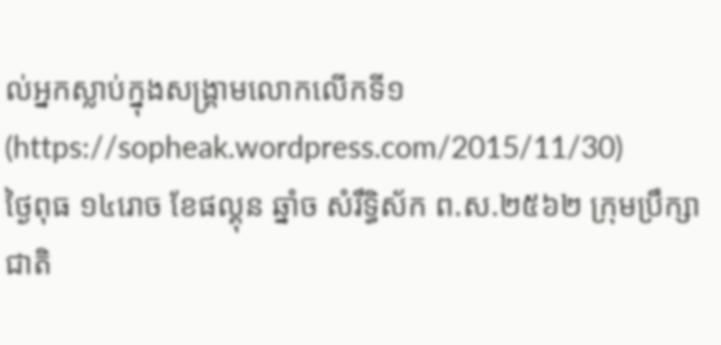ល់អ្នកស្លាប់ក្នុងសង្គ្រាមលោកលើកទី១ (https://sopheak.wordpress.com/2015/11/30)
ថ្ងៃពុធ ១៤រោច ខែផល្គុន ឆ្នាំច សំរឹទ្ធិស័ក ព.ស.២៥៦២ ក្រុមប្រឹក្សាជាតិ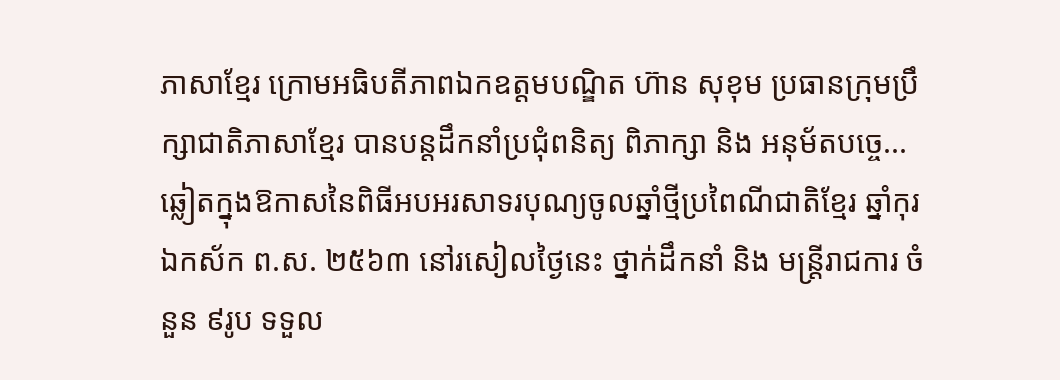ភាសាខ្មែរ ក្រោមអធិបតីភាពឯកឧត្តមបណ្ឌិត ហ៊ាន សុខុម ប្រធានក្រុមប្រឹក្សាជាតិភាសាខ្មែរ បានបន្តដឹកនាំប្រជុំពនិត្យ ពិភាក្សា និង អនុម័តបច្ចេ...
ឆ្លៀតក្នុងឱកាសនៃពិធីអបអរសាទរបុណ្យចូលឆ្នាំថ្មីប្រពៃណីជាតិខ្មែរ ឆ្នាំកុរ ឯកស័ក ព.ស. ២៥៦៣ នៅរសៀលថ្ងៃនេះ ថ្នាក់ដឹកនាំ និង មន្ត្រីរាជការ ចំនួន ៩រូប ទទួល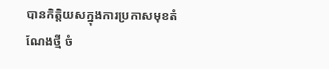បានកិត្តិយសក្នុងការប្រកាសមុខតំណែងថ្មី ចំ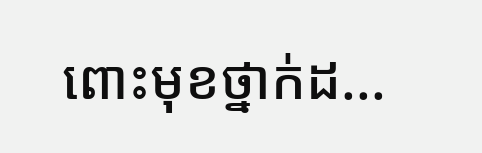ពោះមុខថ្នាក់ដ...